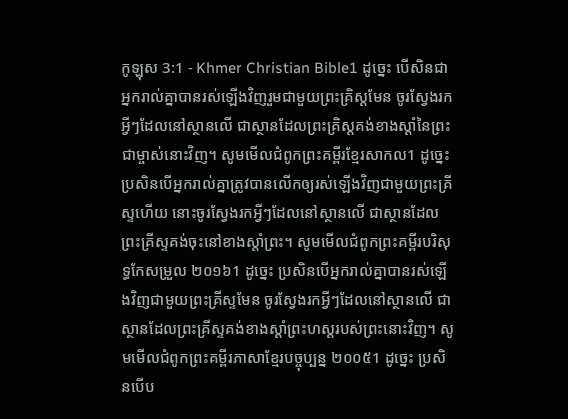កូឡុស 3:1 - Khmer Christian Bible1 ដូច្នេះ បើសិនជាអ្នករាល់គ្នាបានរស់ឡើងវិញរួមជាមួយព្រះគ្រិស្ដមែន ចូរស្វែងរកអ្វីៗដែលនៅស្ថានលើ ជាស្ថានដែលព្រះគ្រិស្ដគង់ខាងស្ដាំនៃព្រះជាម្ចាស់នោះវិញ។ សូមមើលជំពូកព្រះគម្ពីរខ្មែរសាកល1 ដូច្នេះ ប្រសិនបើអ្នករាល់គ្នាត្រូវបានលើកឲ្យរស់ឡើងវិញជាមួយព្រះគ្រីស្ទហើយ នោះចូរស្វែងរកអ្វីៗដែលនៅស្ថានលើ ជាស្ថានដែលព្រះគ្រីស្ទគង់ចុះនៅខាងស្ដាំព្រះ។ សូមមើលជំពូកព្រះគម្ពីរបរិសុទ្ធកែសម្រួល ២០១៦1 ដូច្នេះ ប្រសិនបើអ្នករាល់គ្នាបានរស់ឡើងវិញជាមួយព្រះគ្រីស្ទមែន ចូរស្វែងរកអ្វីៗដែលនៅស្ថានលើ ជាស្ថានដែលព្រះគ្រីស្ទគង់ខាងស្តាំព្រះហស្តរបស់ព្រះនោះវិញ។ សូមមើលជំពូកព្រះគម្ពីរភាសាខ្មែរបច្ចុប្បន្ន ២០០៥1 ដូច្នេះ ប្រសិនបើប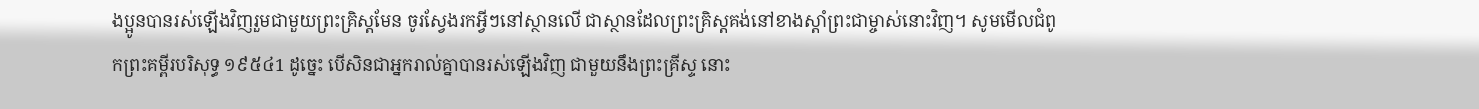ងប្អូនបានរស់ឡើងវិញរួមជាមួយព្រះគ្រិស្តមែន ចូរស្វែងរកអ្វីៗនៅស្ថានលើ ជាស្ថានដែលព្រះគ្រិស្តគង់នៅខាងស្ដាំព្រះជាម្ចាស់នោះវិញ។ សូមមើលជំពូកព្រះគម្ពីរបរិសុទ្ធ ១៩៥៤1 ដូច្នេះ បើសិនជាអ្នករាល់គ្នាបានរស់ឡើងវិញ ជាមួយនឹងព្រះគ្រីស្ទ នោះ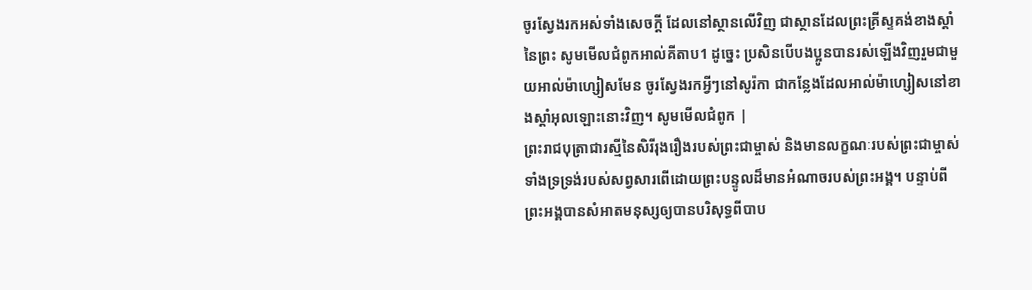ចូរស្វែងរកអស់ទាំងសេចក្ដី ដែលនៅស្ថានលើវិញ ជាស្ថានដែលព្រះគ្រីស្ទគង់ខាងស្តាំនៃព្រះ សូមមើលជំពូកអាល់គីតាប1 ដូច្នេះ ប្រសិនបើបងប្អូនបានរស់ឡើងវិញរួមជាមួយអាល់ម៉ាហ្សៀសមែន ចូរស្វែងរកអ្វីៗនៅសូរ៉កា ជាកន្លែងដែលអាល់ម៉ាហ្សៀសនៅខាងស្ដាំអុលឡោះនោះវិញ។ សូមមើលជំពូក |
ព្រះរាជបុត្រាជារស្មីនៃសិរីរុងរឿងរបស់ព្រះជាម្ចាស់ និងមានលក្ខណៈរបស់ព្រះជាម្ចាស់ ទាំងទ្រទ្រង់របស់សព្វសារពើដោយព្រះបន្ទូលដ៏មានអំណាចរបស់ព្រះអង្គ។ បន្ទាប់ពីព្រះអង្គបានសំអាតមនុស្សឲ្យបានបរិសុទ្ធពីបាប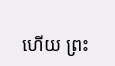ហើយ ព្រះ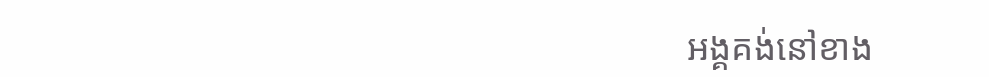អង្គគង់នៅខាង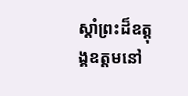ស្តាំព្រះដ៏ឧត្ដុង្គឧត្ដមនៅ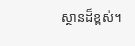ស្ថានដ៏ខ្ពស់។